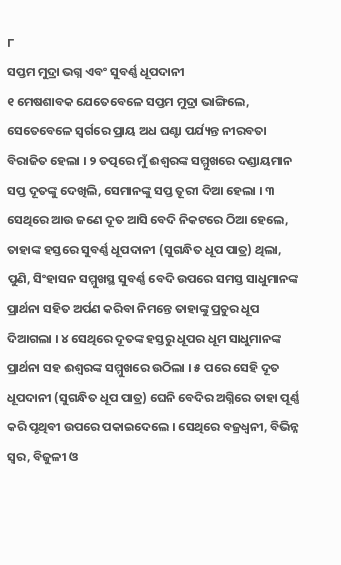୮
ସପ୍ତମ ମୁଦ୍ରା ଭଗ୍ନ ଏବଂ ସୁବର୍ଣ୍ଣ ଧୂପଦାନୀ
୧ ମେଷଶାବକ ଯେତେବେଳେ ସପ୍ତମ ମୁଦ୍ରା ଭାଙ୍ଗିଲେ, ସେତେବେଳେ ସ୍ୱର୍ଗରେ ପ୍ରାୟ ଅଧ ଘଣ୍ଟା ପର୍ଯ୍ୟନ୍ତ ନୀରବତା ବିରାଜିତ ହେଲା । ୨ ତତ୍ପରେ ମୁଁ ଈଶ୍ୱରଙ୍କ ସମ୍ମୁଖରେ ଦଣ୍ଡାୟମାନ ସପ୍ତ ଦୂତଙ୍କୁ ଦେଖିଲି, ସେମାନଙ୍କୁ ସପ୍ତ ତୂରୀ ଦିଆ ହେଲା । ୩ ସେଥିରେ ଆଉ ଜଣେ ଦୂତ ଆସି ବେଦି ନିକଟରେ ଠିଆ ହେଲେ, ତାହାଙ୍କ ହସ୍ତରେ ସୁବର୍ଣ୍ଣ ଧୂପଦାନୀ (ସୁଗନ୍ଧିତ ଧୂପ ପାତ୍ର) ଥିଲା, ପୁଣି, ସିଂହାସନ ସମ୍ମୁଖସ୍ଥ ସୁବର୍ଣ୍ଣ ବେଦି ଉପରେ ସମସ୍ତ ସାଧୁମାନଙ୍କ ପ୍ରାର୍ଥନା ସହିତ ଅର୍ପଣ କରିବା ନିମନ୍ତେ ତାହାଙ୍କୁ ପ୍ରଚୁର ଧୂପ ଦିଆଗଲା । ୪ ସେଥିରେ ଦୂତଙ୍କ ହସ୍ତରୁ ଧୂପର ଧୂମ ସାଧୁମାନଙ୍କ ପ୍ରାର୍ଥନା ସହ ଈଶ୍ୱରଙ୍କ ସମ୍ମୁଖରେ ଉଠିଲା । ୫ ପରେ ସେହି ଦୂତ ଧୂପଦାନୀ (ସୁଗନ୍ଧିତ ଧୂପ ପାତ୍ର) ଘେନି ବେଦିର ଅଗ୍ନିରେ ତାହା ପୂର୍ଣ୍ଣ କରି ପୃଥିବୀ ଉପରେ ପକାଇଦେଲେ । ସେଥିରେ ବଜ୍ରଧ୍ୱନୀ, ବିଭିନ୍ନ ସ୍ୱର, ବିଜୁଳୀ ଓ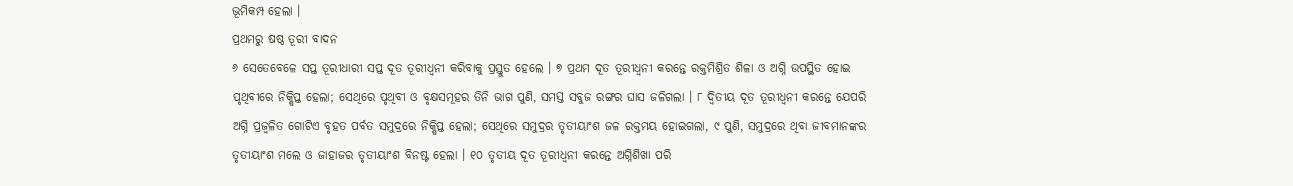ଭୂମିକମ୍ପ ହେଲା ।
ପ୍ରଥମରୁ ଷଷ୍ଠ ତୂରୀ ବାଦନ
୬ ସେତେବେଳେ ସପ୍ତ ତୂରୀଧାରୀ ସପ୍ତ ଦୂତ ତୂରୀଧ୍ୱନୀ କରିବାକୁ ପ୍ରସ୍ତୁତ ହେଲେ । ୭ ପ୍ରଥମ ଦୂତ ତୂରୀଧ୍ୱନୀ କରନ୍ତେ ରକ୍ତମିଶ୍ରିତ ଶିଳା ଓ ଅଗ୍ନି ଉପସ୍ଥିତ ହୋଇ ପୃଥିବୀରେ ନିକ୍ଷିପ୍ତ ହେଲା; ସେଥିରେ ପୃଥିବୀ ଓ ବୃକ୍ଷସମୂହର ତିନି ଭାଗ ପୁଣି, ସମସ୍ତ ସବୁଜ ରଙ୍ଗର ଘାସ ଜଳିଗଲା । ୮ ଦ୍ୱିତୀୟ ଦୂତ ତୂରୀଧ୍ୱନୀ କରନ୍ତେ ଯେପରି ଅଗ୍ନି ପ୍ରଜ୍ୱଳିତ ଗୋଟିଏ ବୃହତ ପର୍ବତ ସମୁଦ୍ରରେ ନିକ୍ଷିପ୍ତ ହେଲା; ସେଥିରେ ସମୁଦ୍ରର ତୃତୀୟାଂଶ ଜଳ ରକ୍ତମୟ ହୋଇଗଲା, ୯ ପୁଣି, ସମୁଦ୍ରରେ ଥିବା ଜୀବମାନଙ୍କର ତୃତୀୟାଂଶ ମଲେ ଓ ଜାହାଜର ତୃତୀୟାଂଶ ବିନଷ୍ଟ ହେଲା । ୧୦ ତୃତୀୟ ଦୂତ ତୂରୀଧ୍ୱନୀ କରନ୍ତେ ଅଗ୍ନିଶିଖା ପରି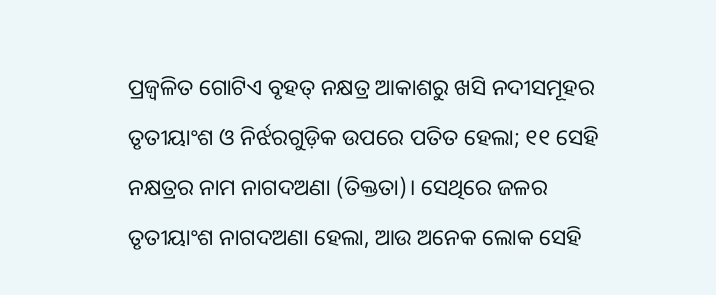ପ୍ରଜ୍ୱଳିତ ଗୋଟିଏ ବୃହତ୍ ନକ୍ଷତ୍ର ଆକାଶରୁ ଖସି ନଦୀସମୂହର ତୃତୀୟାଂଶ ଓ ନିର୍ଝରଗୁଡ଼ିକ ଉପରେ ପତିତ ହେଲା; ୧୧ ସେହି ନକ୍ଷତ୍ରର ନାମ ନାଗଦଅଣା (ତିକ୍ତତା)। ସେଥିରେ ଜଳର ତୃତୀୟାଂଶ ନାଗଦଅଣା ହେଲା, ଆଉ ଅନେକ ଲୋକ ସେହି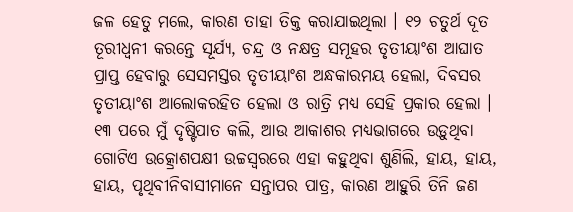ଜଳ ହେତୁ ମଲେ, କାରଣ ତାହା ତିକ୍ତ କରାଯାଇଥିଲା । ୧୨ ଚତୁର୍ଥ ଦୂତ ତୂରୀଧ୍ୱନୀ କରନ୍ତେ ସୂର୍ଯ୍ୟ, ଚନ୍ଦ୍ର ଓ ନକ୍ଷତ୍ର ସମୂହର ତୃତୀୟାଂଶ ଆଘାତ ପ୍ରାପ୍ତ ହେବାରୁ ସେସମସ୍ତର ତୃତୀୟାଂଶ ଅନ୍ଧକାରମୟ ହେଲା, ଦିବସର ତୃତୀୟାଂଶ ଆଲୋକରହିତ ହେଲା ଓ ରାତ୍ରି ମଧ୍ୟ ସେହି ପ୍ରକାର ହେଲା । ୧୩ ପରେ ମୁଁ ଦୃଷ୍ଟିପାତ କଲି, ଆଉ ଆକାଶର ମଧ୍ୟଭାଗରେ ଉଡ଼ୁଥିବା ଗୋଟିଏ ଉତ୍କ୍ରୋଶପକ୍ଷୀ ଉଚ୍ଚସ୍ୱରରେ ଏହା କହୁଥିବା ଶୁଣିଲି, ହାୟ, ହାୟ, ହାୟ, ପୃଥିବୀନିବାସୀମାନେ ସନ୍ତାପର ପାତ୍ର, କାରଣ ଆହୁରି ତିନି ଜଣ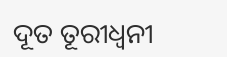ଦୂତ ତୂରୀଧ୍ୱନୀ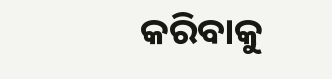କରିବାକୁ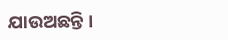ଯାଉଅଛନ୍ତି ।